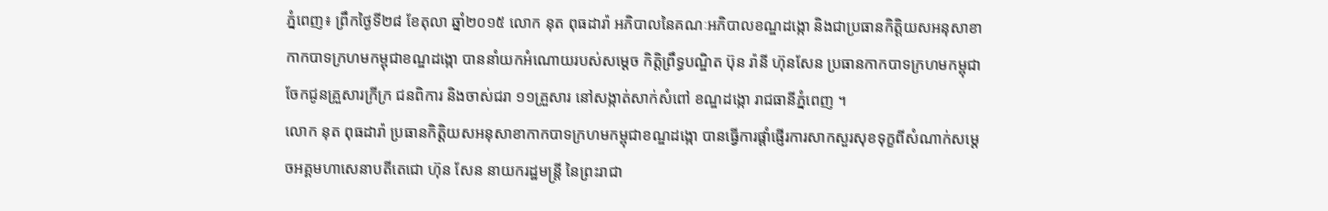ភ្នំពេញ៖ ព្រឹកថ្ងៃទី២៨ ខែតុលា ឆ្នាំ២០១៥ លោក នុត ពុធដារ៉ា អភិបាលនៃគណៈអភិបាលខណ្ឌដង្កោ និងជាប្រធានកិត្តិយសអនុសាខាកាកបាទក្រហមកម្ពុជាខណ្ឌដង្កោ បាននាំយកអំណោយរបស់សម្តេច កិត្តិព្រឹទ្ធបណ្ឌិត ប៊ុន រ៉ានី ហ៊ុនសែន ប្រធានកាកបាទក្រហមកម្ពុជា ចែកជូនគ្រួសារក្រីក្រ ជនពិការ និងចាស់ជរា ១១គ្រួសារ នៅសង្កាត់សាក់សំពៅ ខណ្ឌដង្កោ រាជធានីភ្នំពេញ ។
លោក នុត ពុធដារ៉ា ប្រធានកិត្តិយសអនុសាខាកាកបាទក្រហមកម្ពុជាខណ្ឌដង្កោ បានធ្វើការផ្តាំផ្ញើរការសាកសួរសុខទុក្ខពីសំណាក់សម្តេចអគ្គមហាសេនាបតីតេជោ ហ៊ុន សែន នាយករដ្ឋមន្ត្រី នៃព្រះរាជា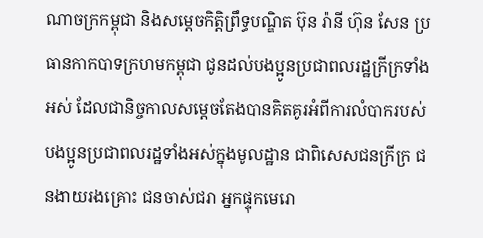ណាចក្រកម្ពុជា និងសម្តេចកិត្តិព្រឹទ្ធបណ្ឌិត ប៊ុន រ៉ានី ហ៊ុន សែន ប្រធានកាកបាទក្រហមកម្ពុជា ជូនដល់បងប្អូនប្រជាពលរដ្ឋក្រីក្រទាំងអស់ ដែលជានិច្ចកាលសម្តេចតែងបានគិតគូរអំពីការលំបាករបស់បងប្អូនប្រជាពលរដ្ឋទាំងអស់ក្នុងមូលដ្ឋាន ជាពិសេសជនក្រីក្រ ជនងាយរងគ្រោះ ជនចាស់ជរា អ្នកផ្ទុកមេរោ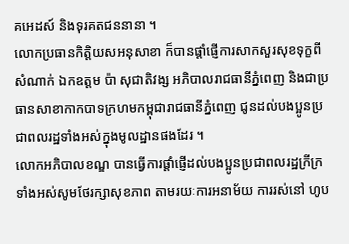គអេដស៍ និងទុរគតជននានា ។
លោកប្រធានកិត្តិយសអនុសាខា ក៏បានផ្តាំផ្ញើការសាកសួរសុខទុក្ខពីសំណាក់ ឯកឧត្តម ប៉ា សុជាតិវង្ស អភិបាលរាជធានីភ្នំពេញ និងជាប្រធានសាខាកាកបាទក្រហមកម្ពុជារាជធានីភ្នំពេញ ជូនដល់បងប្អូនប្រជាពលរដ្ឋទាំងអស់ក្នុងមូលដ្ឋានផងដែរ ។
លោកអភិបាលខណ្ឌ បានធ្វើការផ្តាំផ្ញើដល់បងប្អូនប្រជាពលរដ្ឋក្រីក្រទាំងអស់សូមថែរក្សាសុខភាព តាមរយៈការអនាម័យ ការរស់នៅ ហូប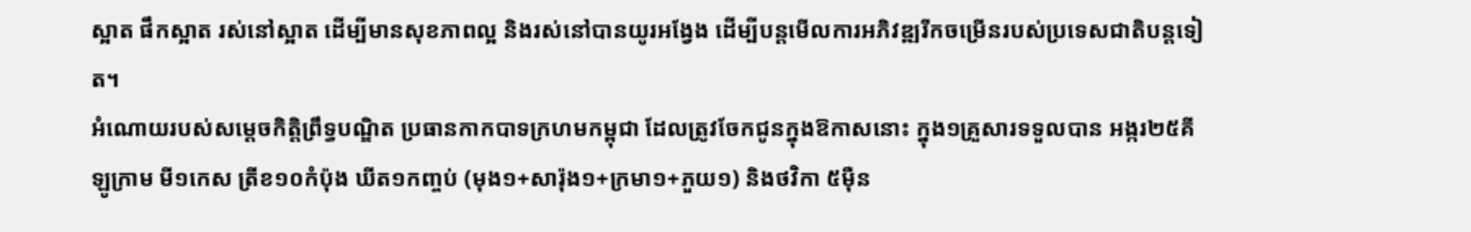ស្អាត ផឹកស្អាត រស់នៅស្អាត ដើម្បីមានសុខភាពល្អ និងរស់នៅបានយូរអង្វែង ដើម្បីបន្តមើលការអភិវឌ្ឍរីកចម្រើនរបស់ប្រទេសជាតិបន្តទៀត។
អំណោយរបស់សម្តេចកិត្តិព្រឹទ្ធបណ្ឌិត ប្រធានកាកបាទក្រហមកម្ពុជា ដែលត្រូវចែកជូនក្នុងឱកាសនោះ ក្នុង១គ្រួសារទទួលបាន អង្ករ២៥គីឡូក្រាម មី១កេស ត្រីខ១០កំប៉ុង ឃីត១កញ្ចប់ (មុង១+សារ៉ុង១+ក្រមា១+ភួយ១) និងថវិកា ៥ម៉ឺន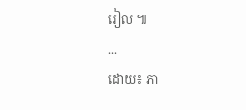រៀល ៕
...
ដោយ៖ ភា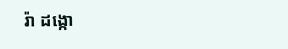រ៉ា ដង្កោ